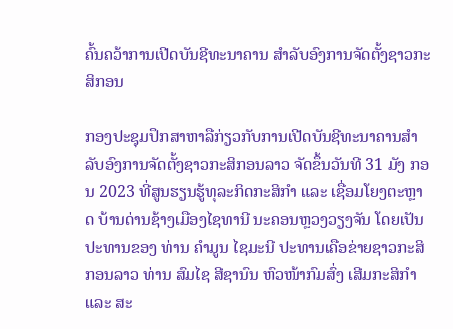ຄົ້ນຄວ້າການເປີດບັນຊີທະນາຄານ ສໍາລັບອົງການຈັດຕັ້ງຊາວກະສິກອນ

ກອງປະຊຸມປຶກສາຫາລືກ່ຽວກັບການເປີດບັນຊີທະນາຄານສໍາລັບອົງການຈັດຕັ້ງຊາວກະສິກອນລາວ ຈັດຂຶ້ນວັນທີ 31 ມັງ ກອນ 2023 ທີ່ສູນຮຽນຮູ້ທຸລະກິດກະສິກຳ ແລະ ເຊື່ອມໂຍງຕະຫຼາດ ບ້ານດ່ານຊ້າງເມືອງໄຊທານີ ນະຄອນຫຼວງວຽງຈັນ ໂດຍເປັນປະທານຂອງ ທ່ານ ຄໍາມູນ ໄຊມະນີ ປະທານເຄືອຂ່າຍຊາວກະສິກອນລາວ ທ່ານ ສົມໄຊ ສີຊານົນ ຫົວໜ້າກົມສົ່ງ ເສີມກະສິກຳ ແລະ ສະ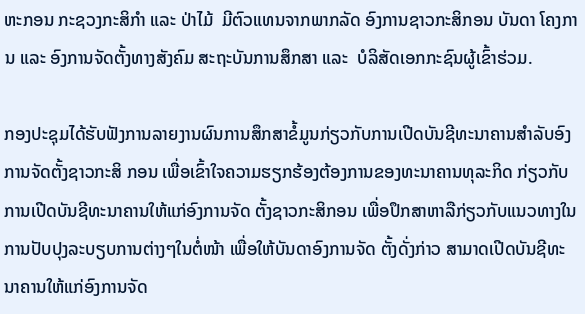ຫະກອນ ກະຊວງກະສິກຳ ແລະ ປ່າໄມ້  ມີຕົວແທນຈາກພາກລັດ ອົງການຊາວກະສິກອນ ບັນດາ ໂຄງການ ແລະ ອົງການຈັດຕັ້ງທາງສັງຄົມ ສະຖະບັນການສຶກສາ ແລະ  ບໍລິສັດເອກກະຊົນຜູ້ເຂົ້າຮ່ວມ.

ກອງປະຊຸມໄດ້ຮັບຟັງການລາຍງານຜົນການສຶກສາຂໍ້ມູນກ່ຽວກັບການເປີດບັນຊີທະນາຄານສໍາລັບອົງການຈັດຕັ້ງຊາວກະສິ ກອນ ເພື່ອເຂົ້າໃຈຄວາມຮຽກຮ້ອງຕ້ອງການຂອງທະນາຄານທຸລະກິດ ກ່ຽວກັບການເປີດບັນຊີທະນາຄານໃຫ້ແກ່ອົງການຈັດ ຕັ້ງຊາວກະສິກອນ ເພື່ອປຶກສາຫາລືກ່ຽວກັບແນວທາງໃນການປັບປຸງລະບຽບການຕ່າງໆໃນຕໍ່ໜ້າ ເພື່ອໃຫ້ບັນດາອົງການຈັດ ຕັ້ງດັ່ງກ່າວ ສາມາດເປີດບັນຊີທະນາຄານໃຫ້ແກ່ອົງການຈັດ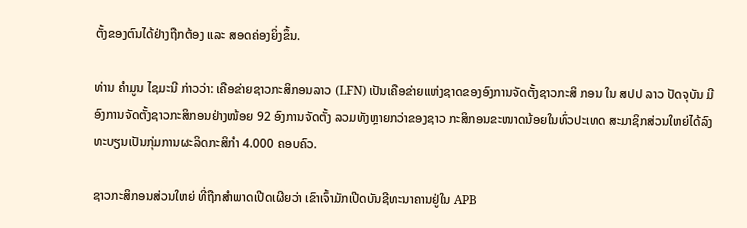ຕັ້ງຂອງຕົນໄດ້ຢ່າງຖືກຕ້ອງ ແລະ ສອດຄ່ອງຍິ່ງຂຶ້ນ.

ທ່ານ ຄໍາມູນ ໄຊມະນີ ກ່າວວ່າ: ເຄືອຂ່າຍຊາວກະສິກອນລາວ (LFN) ເປັນເຄືອຂ່າຍແຫ່ງຊາດຂອງອົງການຈັດຕັ້ງຊາວກະສິ ກອນ ໃນ ສປປ ລາວ ປັດຈຸບັນ ມີອົງການຈັດຕັ້ງຊາວກະສິກອນຢ່າງໜ້ອຍ 92 ອົງການຈັດຕັ້ງ ລວມທັງຫຼາຍກວ່າຂອງຊາວ ກະສິກອນຂະໜາດນ້ອຍໃນທົ່ວປະເທດ ສະມາຊິກສ່ວນໃຫຍ່ໄດ້ລົງທະບຽນເປັນກຸ່ມການຜະລິດກະສິກຳ 4.000 ຄອບຄົວ.

ຊາວກະສິກອນສ່ວນໃຫຍ່ ທີ່ຖືກສໍາພາດເປີດເຜີຍວ່າ ເຂົາເຈົ້າມັກເປີດບັນຊີທະນາຄານຢູ່ໃນ APB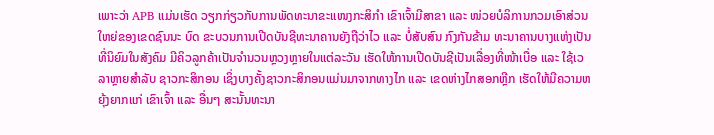ເພາະວ່າ APB ແມ່ນເຮັດ ວຽກກ່ຽວກັບການພັດທະນາຂະແໜງກະສິກຳ ເຂົາເຈົ້າມີສາຂາ ແລະ ໜ່ວຍບໍລິການກວມເອົາສ່ວນໃຫຍ່ຂອງເຂດຊົນນະ ບົດ ຂະບວນການເປີດບັນຊີທະນາຄານຍັງຖືວ່າໄວ ແລະ ບໍ່ສັບສົນ ກົງກັນຂ້າມ ທະນາຄານບາງແຫ່ງເປັນທີ່ນິຍົມໃນສັງຄົມ ມີຄິວລູກຄ້າເປັນຈໍານວນຫຼວງຫຼາຍໃນແຕ່ລະວັນ ເຮັດໃຫ້ການເປີດບັນຊີເປັນເລື່ອງທີ່ໜ້າເບື່ອ ແລະ ໃຊ້ເວລາຫຼາຍສຳລັບ ຊາວກະສິກອນ ເຊິ່ງບາງຄັ້ງຊາວກະສິກອນແມ່ນມາຈາກທາງໄກ ແລະ ເຂດຫ່າງໄກສອກຫຼີກ ເຮັດໃຫ້ມີຄວາມຫຍຸ້ງຍາກແກ່ ເຂົາເຈົ້າ ແລະ ອື່ນໆ ສະນັ້ນທະນາ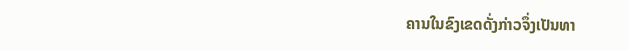ຄານໃນຂົງເຂດດັ່ງກ່າວຈຶ່ງເປັນທາ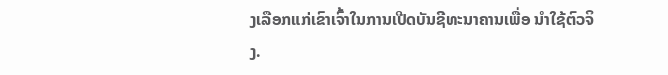ງເລືອກແກ່ເຂົາເຈົ້າໃນການເປີດບັນຊີທະນາຄານເພື່ອ ນຳໃຊ້ຕົວຈິງ.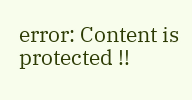error: Content is protected !!